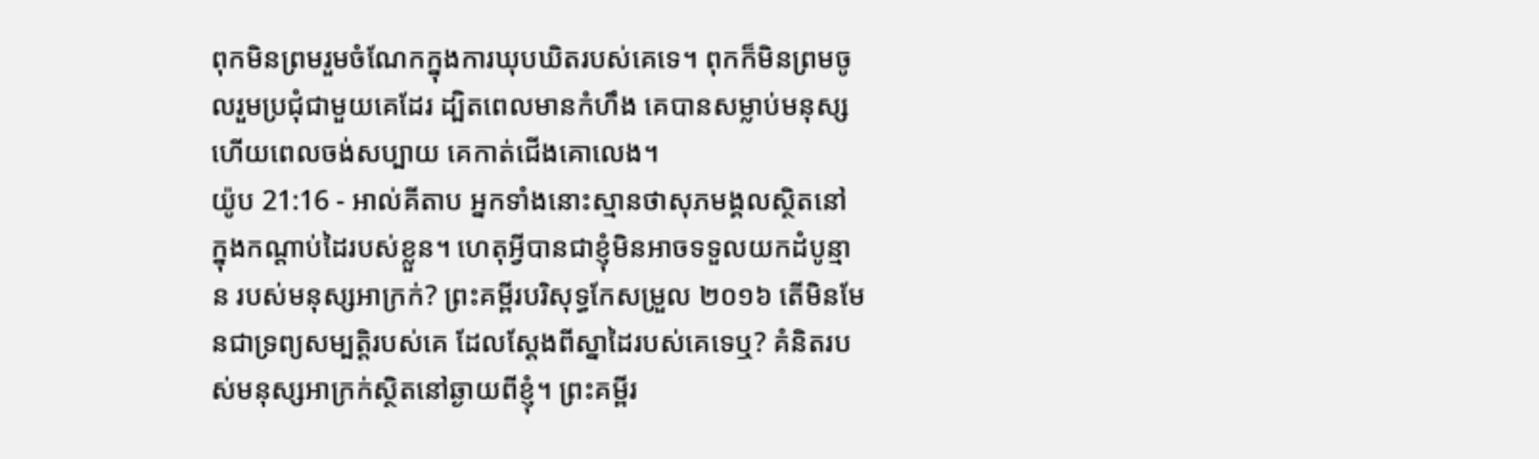ពុកមិនព្រមរួមចំណែកក្នុងការឃុបឃិតរបស់គេទេ។ ពុកក៏មិនព្រមចូលរួមប្រជុំជាមួយគេដែរ ដ្បិតពេលមានកំហឹង គេបានសម្លាប់មនុស្ស ហើយពេលចង់សប្បាយ គេកាត់ជើងគោលេង។
យ៉ូប 21:16 - អាល់គីតាប អ្នកទាំងនោះស្មានថាសុភមង្គលស្ថិតនៅ ក្នុងកណ្ដាប់ដៃរបស់ខ្លួន។ ហេតុអ្វីបានជាខ្ញុំមិនអាចទទួលយកដំបូន្មាន របស់មនុស្សអាក្រក់? ព្រះគម្ពីរបរិសុទ្ធកែសម្រួល ២០១៦ តើមិនមែនជាទ្រព្យសម្បត្តិរបស់គេ ដែលស្ដែងពីស្នាដៃរបស់គេទេឬ? គំនិតរបស់មនុស្សអាក្រក់ស្ថិតនៅឆ្ងាយពីខ្ញុំ។ ព្រះគម្ពីរ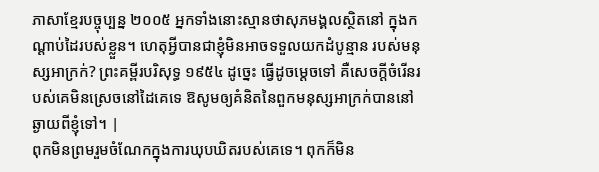ភាសាខ្មែរបច្ចុប្បន្ន ២០០៥ អ្នកទាំងនោះស្មានថាសុភមង្គលស្ថិតនៅ ក្នុងកណ្ដាប់ដៃរបស់ខ្លួន។ ហេតុអ្វីបានជាខ្ញុំមិនអាចទទួលយកដំបូន្មាន របស់មនុស្សអាក្រក់? ព្រះគម្ពីរបរិសុទ្ធ ១៩៥៤ ដូច្នេះ ធ្វើដូចម្តេចទៅ គឺសេចក្ដីចំរើនរបស់គេមិនស្រេចនៅដៃគេទេ ឱសូមឲ្យគំនិតនៃពួកមនុស្សអាក្រក់បាននៅឆ្ងាយពីខ្ញុំទៅ។ |
ពុកមិនព្រមរួមចំណែកក្នុងការឃុបឃិតរបស់គេទេ។ ពុកក៏មិន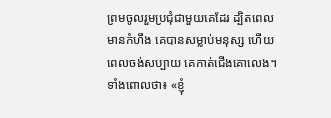ព្រមចូលរួមប្រជុំជាមួយគេដែរ ដ្បិតពេលមានកំហឹង គេបានសម្លាប់មនុស្ស ហើយពេលចង់សប្បាយ គេកាត់ជើងគោលេង។
ទាំងពោលថា៖ «ខ្ញុំ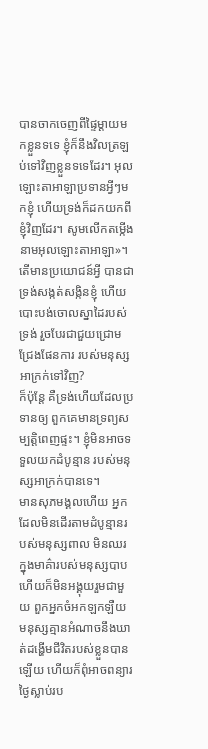បានចាកចេញពីផ្ទៃម្ដាយមកខ្លួនទទេ ខ្ញុំក៏នឹងវិលត្រឡប់ទៅវិញខ្លួនទទេដែរ។ អុលឡោះតាអាឡាប្រទានអ្វីៗមកខ្ញុំ ហើយទ្រង់ក៏ដកយកពីខ្ញុំវិញដែរ។ សូមលើកតម្កើងនាមអុលឡោះតាអាឡា»។
តើមានប្រយោជន៍អ្វី បានជាទ្រង់សង្កត់សង្កិនខ្ញុំ ហើយបោះបង់ចោលស្នាដៃរបស់ទ្រង់ រួចបែរជាជួយជ្រោមជ្រែងផែនការ របស់មនុស្សអាក្រក់ទៅវិញ?
ក៏ប៉ុន្តែ គឺទ្រង់ហើយដែលប្រទានឲ្យ ពួកគេមានទ្រព្យសម្បត្តិពេញផ្ទះ។ ខ្ញុំមិនអាចទទួលយកដំបូន្មាន របស់មនុស្សអាក្រក់បានទេ។
មានសុភមង្គលហើយ អ្នកដែលមិនដើរតាមដំបូន្មានរបស់មនុស្សពាល មិនឈរក្នុងមាគ៌ារបស់មនុស្សបាប ហើយក៏មិនអង្គុយរួមជាមួយ ពួកអ្នកចំអកឡកឡឺយ
មនុស្សគ្មានអំណាចនឹងឃាត់ដង្ហើមជីវិតរបស់ខ្លួនបានឡើយ ហើយក៏ពុំអាចពន្យារថ្ងៃស្លាប់រប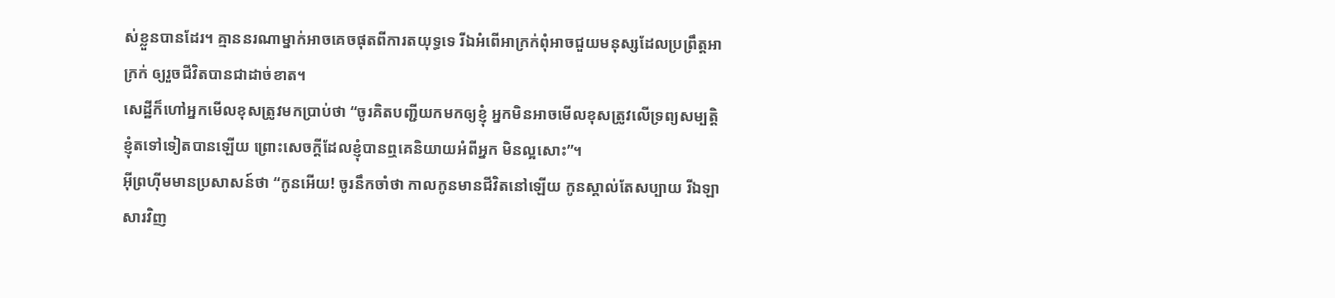ស់ខ្លួនបានដែរ។ គ្មាននរណាម្នាក់អាចគេចផុតពីការតយុទ្ធទេ រីឯអំពើអាក្រក់ពុំអាចជួយមនុស្សដែលប្រព្រឹត្តអាក្រក់ ឲ្យរួចជីវិតបានជាដាច់ខាត។
សេដ្ឋីក៏ហៅអ្នកមើលខុសត្រូវមកប្រាប់ថា “ចូរគិតបញ្ជីយកមកឲ្យខ្ញុំ អ្នកមិនអាចមើលខុសត្រូវលើទ្រព្យសម្បត្តិខ្ញុំតទៅទៀតបានឡើយ ព្រោះសេចក្ដីដែលខ្ញុំបានឮគេនិយាយអំពីអ្នក មិនល្អសោះ”។
អ៊ីព្រហ៊ីមមានប្រសាសន៍ថា “កូនអើយ! ចូរនឹកចាំថា កាលកូនមានជីវិតនៅឡើយ កូនស្គាល់តែសប្បាយ រីឯឡាសារវិញ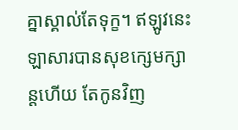គ្នាស្គាល់តែទុក្ខ។ ឥឡូវនេះ ឡាសារបានសុខក្សេមក្សាន្ដហើយ តែកូនវិញ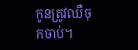កូនត្រូវឈឺចុកចាប់។